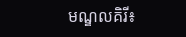មណ្ឌលគិរី៖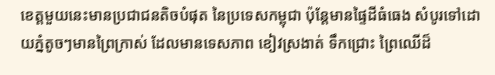ខេត្តមួយនេះមានប្រជាជនតិចបំផុត នៃប្រទេសកម្ពុជា ប៉ុន្តែមានផ្ទៃដីធំធេង សំបូរទៅដោយភ្នំតូចៗមានព្រៃក្រាស់ ដែលមានទេសភាព ខៀវស្រងាត់ ទឹកជ្រោះ ព្រៃឈើដ៏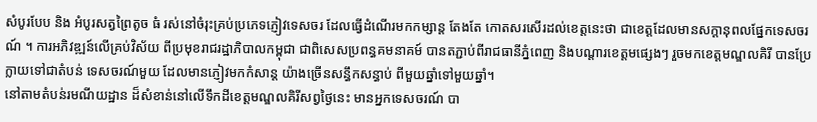សំបូរបែប និង អំបូរសត្វព្រៃតូច ធំ រស់នៅចំរុះគ្រប់ប្រភេទភ្ញៀវទេសចរ ដែលធ្វើដំណើរមកកម្សាន្ត តែងតែ កោតសរសើរដល់ខេត្តនេះថា ជាខេត្តដែលមានសក្តានុពលផ្នែកទេសចរណ៍ ។ ការអភិវឌ្ឍន៍លើគ្រប់វិស័យ ពីប្រមុខរាជរដ្ឋាភិបាលកម្ពុជា ជាពិសេសប្រពន្ធគមនាគម៍ បានតភ្ជាប់ពីរាជធានីភ្នំពេញ និងបណ្ដារខេត្តមផ្សេងៗ រួចមកខេត្តមណ្ឌលគិរី បានប្រែក្លាយទៅជាតំបន់ ទេសចរណ៍មួយ ដែលមានភ្ញៀវមកកំសាន្ត យ៉ាងច្រើនសន្ធឹកសន្ធាប់ ពីមួយឆ្នាំទៅមួយឆ្នាំ។
នៅតាមតំបន់រមណីយដ្ឋាន ដ៏សំខាន់នៅលើទឹកដីខេត្តមណ្ឌលគិរីសព្វថ្ងៃនេះ មានអ្នកទេសចរណ៍ បា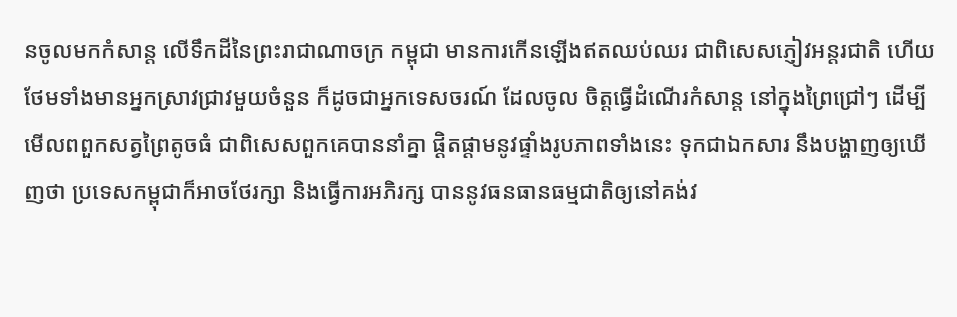នចូលមកកំសាន្ត លើទឹកដីនៃព្រះរាជាណាចក្រ កម្ពុជា មានការកើនឡើងឥតឈប់ឈរ ជាពិសេសភ្ញៀវអន្តរជាតិ ហើយថែមទាំងមានអ្នកស្រាវជ្រាវមួយចំនួន ក៏ដូចជាអ្នកទេសចរណ៍ ដែលចូល ចិត្តធ្វើដំណើរកំសាន្ត នៅក្នុងព្រៃជ្រៅៗ ដើម្បីមើលពពួកសត្វព្រៃតូចធំ ជាពិសេសពួកគេបាននាំគ្នា ផ្ដិតផ្ដាមនូវផ្ទាំងរូបភាពទាំងនេះ ទុកជាឯកសារ នឹងបង្ហាញឲ្យឃើញថា ប្រទេសកម្ពុជាក៏អាចថែរក្សា និងធ្វើការអភិរក្ស បាននូវធនធានធម្មជាតិឲ្យនៅគង់វ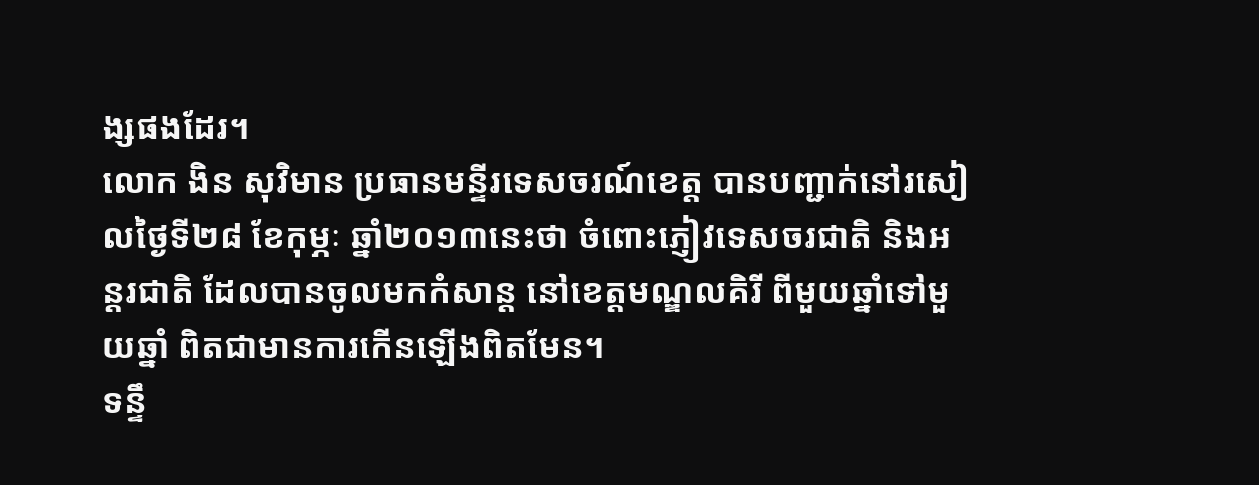ង្សផងដែរ។
លោក ងិន សុវិមាន ប្រធានមន្ទីរទេសចរណ៍ខេត្ត បានបញ្ជាក់នៅរសៀលថ្ងៃទី២៨ ខែកុម្ភៈ ឆ្នាំ២០១៣នេះថា ចំពោះភ្ញៀវទេសចរជាតិ និងអន្តរជាតិ ដែលបានចូលមកកំសាន្ត នៅខេត្តមណ្ឌលគិរី ពីមួយឆ្នាំទៅមួយឆ្នាំ ពិតជាមានការកើនឡើងពិតមែន។
ទន្ទឹ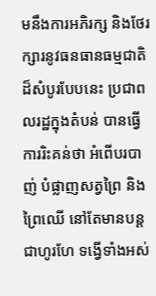មនឹងការអភិរក្ស និងថែរក្សារនូវធនធានធម្មជាតិដ៏សំបូរបែបនេះ ប្រជាពលរដ្ឋក្នុងតំបន់ បានធ្វើការរិះគន់ថា អំពើបរបាញ់ បំផ្លាញសត្វព្រៃ និងព្រៃឈើ នៅតែមានបន្តជាហូរហែ ទង្វើទាំងអស់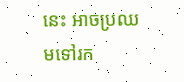នេះ អាចប្រឈមទៅរក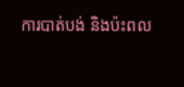ការបាត់បង់ និងប៉ះពល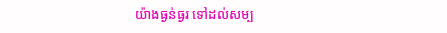យ៉ាងធ្ងន់ធ្ងរ ទៅដល់សម្ប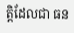ត្តិដែលជា ធន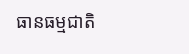ធានធម្មជាតិ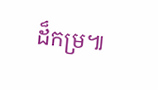ដ៏កម្រ៕